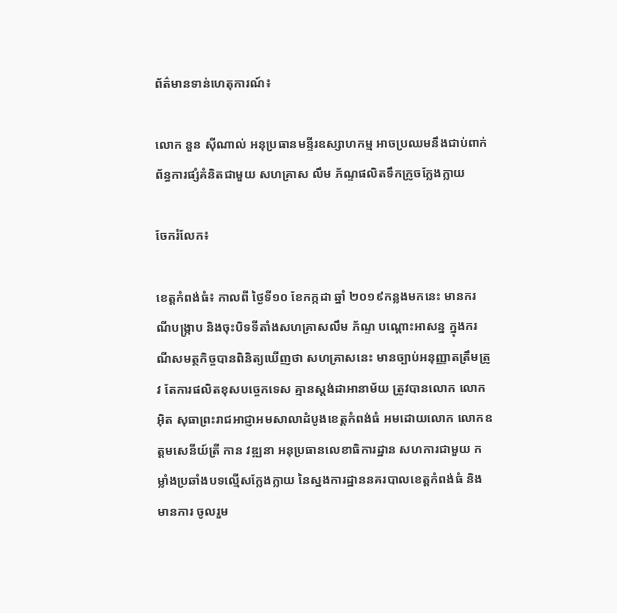ព័ត៌មានទាន់ហេតុការណ៍៖

លោក នួន ស៊ីណាល់ អនុប្រធានមន្ទីរឧស្សាហកម្ម អាចប្រឈមនឹងជាប់ពាក់ព័ន្ធការផ្សំគំនិតជាមួយ សហគ្រាស លឹម ភ័ណ្ទផលិតទឹកក្រូចក្លែងក្លាយ

ចែករំលែក៖

ខេត្តកំពង់ធំ៖ កាលពី ថ្ងៃទី១០ ខែកក្កដា ឆ្នាំ ២០១៩កន្លងមកនេះ មានករណីបង្រ្កាប និងចុះបិទទីតាំងសហគ្រាសលឹម ភ័ណ្ទ បណ្តោះអាសន្ន ក្នុងករណីសមត្ថកិច្ចបានពិនិត្យឃើញថា សហគ្រាសនេះ មានច្បាប់អនុញ្ញាតត្រឹមត្រូវ តែការផលិតខុសបច្ចេកទេស គ្មានស្តង់ដាអានាម័យ ត្រូវបានលោក លោកអ៊ិត សុធាព្រះរាជអាជ្ញាអមសាលាដំបូងខេត្តកំពង់ធំ អមដោយលោក លោកឧត្តមសេនីយ៍ត្រី កាន វឌ្ឍនា អនុប្រធានលេខាធិការដ្ឋាន សហការជាមួយ កម្លាំងប្រឆាំងបទល្មើសក្លែងក្លាយ នៃស្នងការដ្ឋាននគរបាលខេត្តកំពង់ធំ និងមានការ ចូលរួម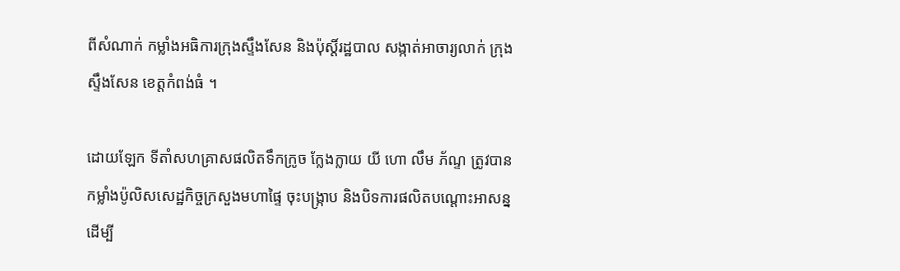ពីសំណាក់ កម្លាំងអធិការក្រុងស្ទឹងសែន និងប៉ុស្តិ៍រដ្ឋបាល សង្កាត់អាចារ្យលាក់ ក្រុងស្ទឹងសែន ខេត្តកំពង់ធំ ។

ដោយឡែក ទីតាំសហគ្រាសផលិតទឹកក្រូច ក្លែងក្លាយ យី ហោ លឹម ភ័ណ្ទ ត្រូវបានកម្លាំងប៉ូលិសសេដ្ឋកិច្ចក្រសួងមហាផ្ទៃ ចុះបង្រ្កាប និងបិទការផលិតបណ្តោះអាសន្ន ដើម្បី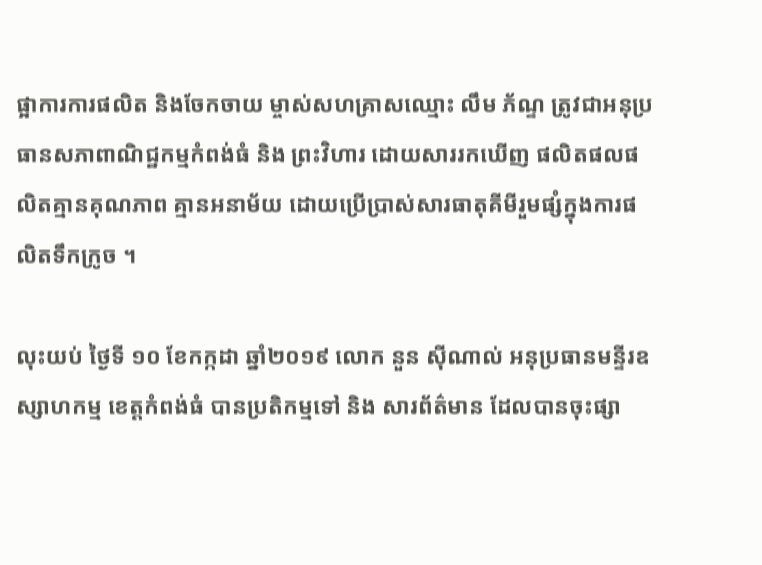ផ្អាការការផលិត និងចែកចាយ ម្ចាស់សហគ្រាសឈ្មោះ លឹម ភ័ណ្ទ ត្រូវជាអនុប្រធានសភាពាណិជ្ឋកម្មកំពង់ធំ និង ព្រះវិហារ ដោយសាររកឃើញ ផលិតផលផលិតគ្មានគុណភាព គ្មានអនាម័យ ដោយប្រើប្រាស់សារធាតុគីមីរួមផ្សំក្នុងការផលិតទឹកក្រូច ។

លុះយប់ ថ្ងៃទី ១០ ខែកក្កដា ឆ្នាំ២០១៩ លោក នួន ស៊ីណាល់ អនុប្រធានមន្ទីរឧស្សាហកម្ម ខេត្តកំពង់ធំ បានប្រតិកម្មទៅ និង សារព័ត៌មាន ដែលបានចុះផ្សា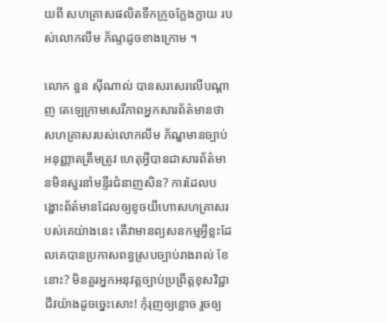យពី សហគ្រាសផលិតទឹកក្រូចក្លែងក្លាយ របស់លោកលឹម ភ័ណ្ទដូចខាងក្រោម ។

លោក នួន ស៊ីណាល់ បានសរសេរលើបណ្តាញ តេឡេក្រាមសេរីភាពអ្នកសារព័ត៌មានថា សហគ្រាសរបស់លោកលឹម ភ័ណ្ឌមានច្បាប់អនុញ្ញាតត្រឹមត្រូវ ហេតុអ្វីបានជាសារព័ត៌មានមិនសួរនាំមន្ទីរជំនាញសិន? ការដែលបង្ហោះព័ត៌មានដែលឲ្យខូចយីហោសហគ្រាសរបស់គេយ់ាងនេះ តើវាមានព្យសនកម្មអ្វីខ្លះដែលគេបានប្រកាសពន្ធស្របច្បាប់រាងរាល់ ខែនោះ? មិនគួរអ្នកអនុវត្តច្បាប់ប្រព្រឹត្តខុសវិជ្ជាជីវយ៉ាងដូចច្នេះសោះ! កុំរុញឲ្យខ្លោច រួចឲ្យ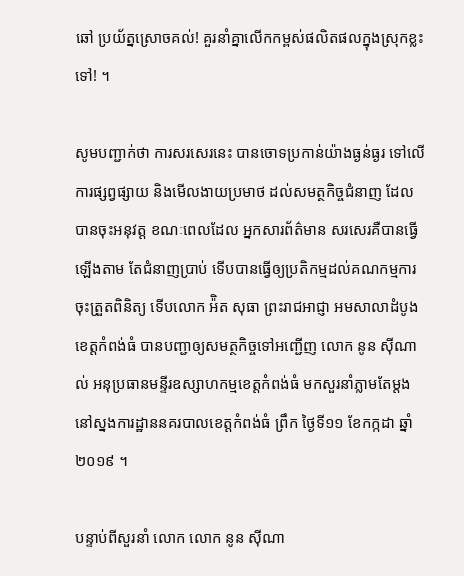ឆៅ ប្រយ័ត្នស្រោចគល់! គួរនាំគ្នាលើកកម្ពស់ផលិតផលក្នុងស្រុកខ្លះទៅ! ។

សូមបញ្ជាក់ថា ការសរសេរនេះ បានចោទប្រកាន់យ៉ាងធ្ងន់ធ្ងរ ទៅលើការផ្សព្វផ្សាយ និងមើលងាយប្រមាថ ដល់សមត្ថកិច្ចជំនាញ ដែលបានចុះអនុវត្ត ខណៈពេលដែល អ្នកសារព័ត៌មាន សរសេរគឺបានធ្វើឡើងតាម តែជំនាញប្រាប់ ទើបបានធ្វើឲ្យប្រតិកម្មដល់គណកម្មការចុះត្រួតពិនិត្យ ទើបលោក អ៉ិត សុធា ព្រះរាជអាជ្ញា អមសាលាដំបូង ខេត្តកំពង់ធំ បានបញ្ជាឲ្យសមត្ថកិច្ចទៅអញ្ជើញ លោក នូន ស៊ីណាល់ អនុប្រធានមន្ទីរឧស្សាហកម្មខេត្តកំពង់ធំ មកសួរនាំភ្លាមតែម្តង នៅស្នងការដ្ឋាននគរបាលខេត្តកំពង់ធំ ព្រឹក ថ្ងៃទី១១ ខែកក្កដា ឆ្នាំ ២០១៩ ។

បន្ទាប់ពីសួរនាំ លោក លោក នូន ស៊ីណា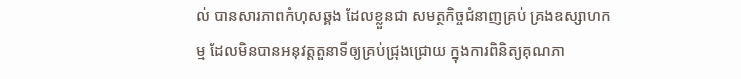ល់ បានសារភាពកំហុសឆ្គង ដែលខ្លួនជា សមត្ថកិច្ចជំនាញគ្រប់ គ្រងឧស្សាហកម្ម ដែលមិនបានអនុវត្តតួនាទីឲ្យគ្រប់ជ្រុងជ្រោយ ក្នុងការពិនិត្យគុណភា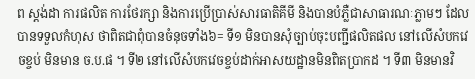ព ស្តង់ដា ការផលិត ការថែរក្សា និងការប្រើប្រាស់សារធាតិគីមី និងបានបំភ្លឺជាសាធារណៈភ្លាមៗ ដែលបានទទួលកំហុស ថាពិតជាពុំបានចំនុចទាំង៦= ទី១ មិនបានសុំច្បាប់ចុះបញ្ជីផលិតផល នៅលើសំបកវេចខ្ចប់ មិនមាន ច.ប.ផ ។ ទី២ នៅលើសំបកវេចខ្ចប់ដាក់អាសយដ្ឋានមិនពិតប្រាកដ ។ ទី៣ មិនមានវិ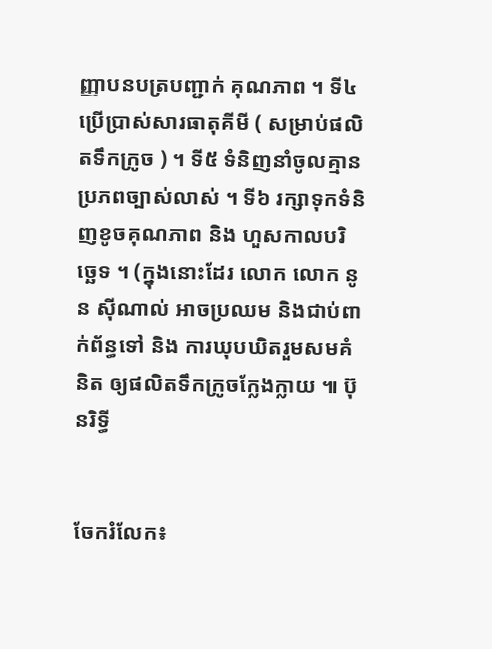ញ្ញាបនបត្របញ្ជាក់ គុណភាព ។ ទី៤ ប្រើប្រាស់សារធាតុគីមី ( សម្រាប់ផលិតទឹកក្រូច ) ។ ទី៥ ទំនិញនាំចូលគ្មានប្រភពច្បាស់លាស់ ។ ទី៦ រក្សាទុកទំនិញខូចគុណភាព និង ហួសកាលបរិច្ឆេទ ។ (ក្នុងនោះដែរ លោក លោក នូន ស៊ីណាល់ អាចប្រឈម និងជាប់ពាក់ព័ន្ធទៅ និង ការឃុបឃិតរួមសមគំនិត ឲ្យផលិតទឹកក្រូចក្លែងក្លាយ ៕ ប៊ុនរិទ្ធី


ចែករំលែក៖